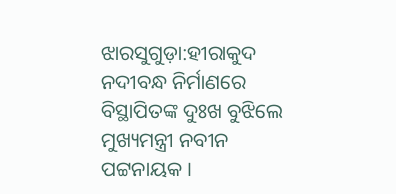ଝାରସୁଗୁଡ଼ା:ହୀରାକୁଦ ନଦୀବନ୍ଧ ନିର୍ମାଣରେ ବିସ୍ଥାପିତଙ୍କ ଦୁଃଖ ବୁଝିଲେ ମୁଖ୍ୟମନ୍ତ୍ରୀ ନବୀନ ପଟ୍ଟନାୟକ ।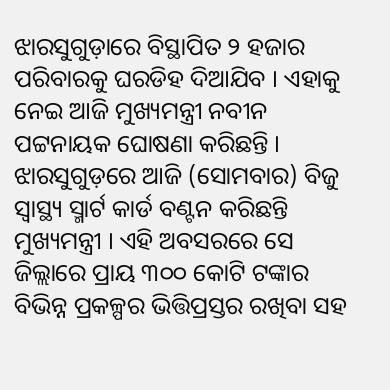ଝାରସୁଗୁଡ଼ାରେ ବିସ୍ଥାପିତ ୨ ହଜାର ପରିବାରକୁ ଘରଡିହ ଦିଆଯିବ । ଏହାକୁ ନେଇ ଆଜି ମୁଖ୍ୟମନ୍ତ୍ରୀ ନବୀନ ପଟ୍ଟନାୟକ ଘୋଷଣା କରିଛନ୍ତି । ଝାରସୁଗୁଡ଼ରେ ଆଜି (ସୋମବାର) ବିଜୁ ସ୍ବାସ୍ଥ୍ୟ ସ୍ମାର୍ଟ କାର୍ଡ ବଣ୍ଟନ କରିଛନ୍ତି ମୁଖ୍ୟମନ୍ତ୍ରୀ । ଏହି ଅବସରରେ ସେ ଜିଲ୍ଲାରେ ପ୍ରାୟ ୩୦୦ କୋଟି ଟଙ୍କାର ବିଭିନ୍ନ ପ୍ରକଳ୍ପର ଭିତ୍ତିପ୍ରସ୍ତର ରଖିବା ସହ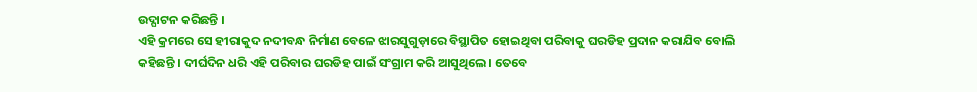ଉଦ୍ଘାଟନ କରିଛନ୍ତି ।
ଏହି କ୍ରମରେ ସେ ହୀରାକୁଦ ନଦୀବନ୍ଧ ନିର୍ମାଣ ବେଳେ ଝାରସୁଗୁଡ଼ାରେ ବିସ୍ଥାପିତ ହୋଇଥିବା ପରିବାକୁ ଘରଡିହ ପ୍ରଦାନ କରାଯିବ ବୋଲି କହିଛନ୍ତି । ଦୀର୍ଘଦିନ ଧରି ଏହି ପରିବାର ଘରଡିହ ପାଇଁ ସଂଗ୍ରାମ କରି ଆସୁଥିଲେ । ତେବେ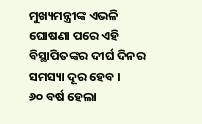ମୁଖ୍ୟମନ୍ତ୍ରୀଙ୍କ ଏଭଳି ଘୋଷଣା ପରେ ଏହି ବିସ୍ଥାପିତଙ୍କର ଦୀର୍ଘ ଦିନର ସମସ୍ୟା ଦୂର ହେବ ।
୬୦ ବର୍ଷ ହେଲା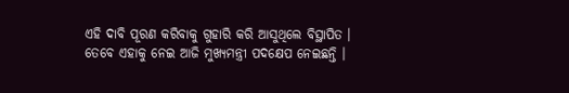ଏହି ଦାବି ପୂରଣ କରିବାକୁ ଗୁହାରି କରି ଆସୁଥିଲେ ବିସ୍ଥାପିତ । ତେବେ ଏହାକୁ ନେଇ ଆଜି ମୁଖ୍ୟମନ୍ତ୍ରୀ ପଦକ୍ଷେପ ନେଇଛନ୍ତି ।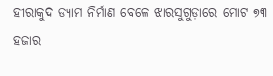ହୀରାକୁଦ ଡ୍ୟାମ ନିର୍ମାଣ ବେଳେ ଝାରସୁଗୁଡ଼ାରେ ମୋଟ ୭୩ ହଜାର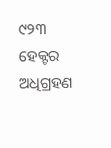୯୨୩ ହେକ୍ଟର ଅଧିଗ୍ରହଣ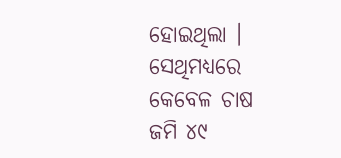ହୋଇଥିଲା । ସେଥିମଧ୍ୟରେ କେବେଳ ଚାଷ ଜମି ୪୯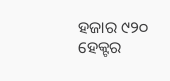ହଜାର ୯୨୦ ହେକ୍ଟର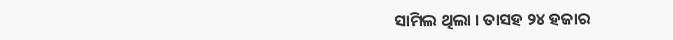ସାମିଲ ଥିଲା । ତାସହ ୨୪ ହଜାର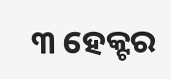୩ ହେକ୍ଟର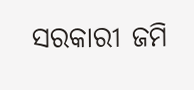ସରକାରୀ ଜମି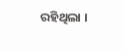ରହିଥିଲା ।